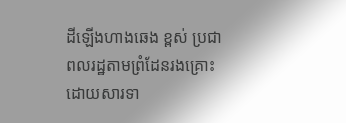ដីឡើងហាងឆេង ខ្ពស់ ប្រជាពលរដ្ឋតាមព្រំដែនរងគ្រោះដោយសារទា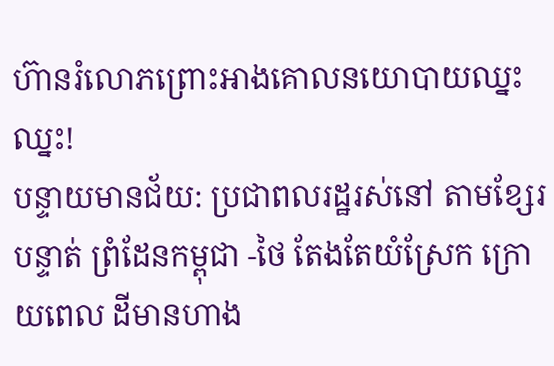ហ៊ានរំលោភព្រោះអាងគោលនយោបាយឈ្នះឈ្នះ!
បន្ទាយមានជ័យ: ប្រជាពលរដ្ឋរស់នៅ តាមខ្សែរ បន្ទាត់ ព្រំដែនកម្ពុជា -ថៃ តែងតែយំស្រែក ក្រោយពេល ដីមានហាង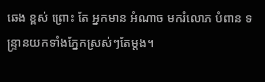ឆេង ខ្ពស់ ព្រោះ តែ អ្នកមាន អំណាច មករំលោភ បំពាន ទន្ទ្រានយកទាំងភ្នែកស្រស់ៗតែម្តង។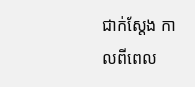ជាក់ស្តែង កាលពីពេល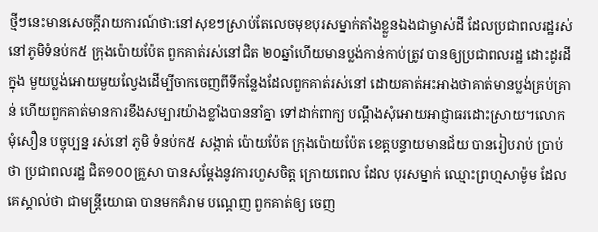ថ្មីៗនេះមានសេចក្តីរាយការណ៍ថា:នៅសុខៗស្រាប់តែលេចមុខបុរសម្នាក់តាំងខ្លួនឯងជាម្ចាស់ដី ដែលប្រជាពលរដ្ឋរស់នៅភូមិទំនប់ក៥ ក្រុងប៉ោយប៉ែត ពួកគាត់រស់នៅជិត ២០ឆ្នាំហើយមានប្លង់កាន់កាប់ត្រូវ បានឲ្យប្រជាពលរដ្ឋ ដោះដូរដីក្នុង មួយប្លង់អោយមួយល្វែងដើម្បីចាកចេញពីទីកន្លែងដែលពួកគាត់រស់នៅ ដោយគាត់អះអាងថាគាត់មានប្លង់គ្រប់គ្រាន់ ហើយពួកគាត់មានការខឹងសម្បារយ៉ាងខ្លាំងបាននាំគ្នា ទៅដាក់ពាក្យ បណ្តឹងសុំអោយអាជ្ញាធរដោះស្រាយ។លោក មុំសឿន បច្ចុប្បន្ន រស់នៅ ភូមិ ទំនប់ក៥ សង្កាត់ ប៉ោយប៉ែត ក្រុងប៉ោយប៉ែត ខេត្តបន្ទាយមានជ័យ បានរៀបរាប់ ប្រាប់ថា ប្រជាពលរដ្ឋ ជិត១០០គ្រួសា បានសម្តែងនូវការហួសចិត្ត ក្រោយពេល ដែល បុរសម្នាក់ ឈ្មោះព្រហ្មសាម៉ូម ដែលគេស្គាល់ថា ជាមន្ត្រីយោធា បានមកគំរាម បណ្តេញ ពួកគាត់ឲ្យ ចេញ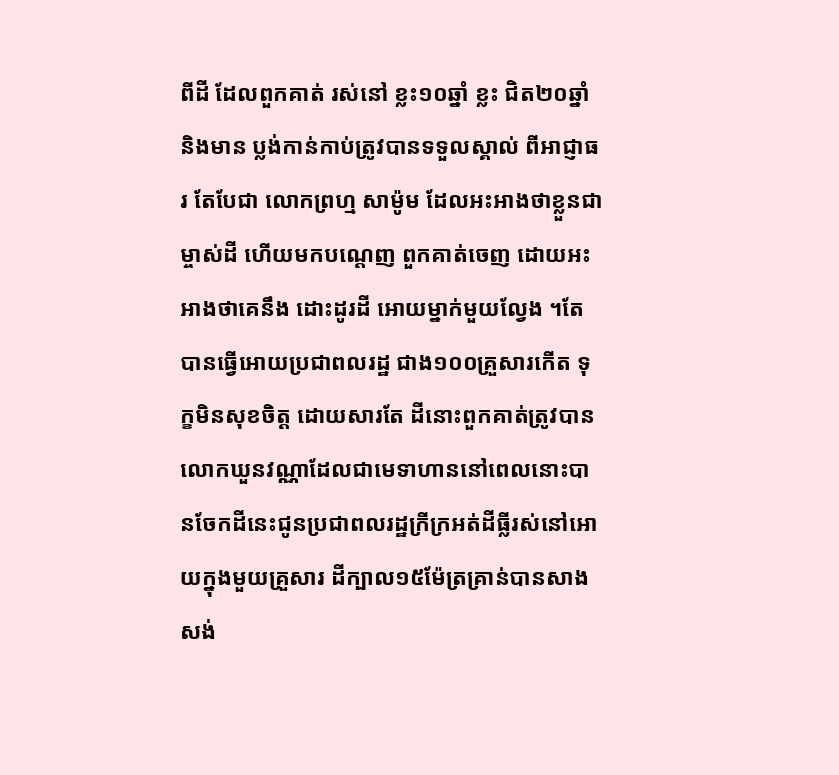ពីដី ដែលពួកគាត់ រស់នៅ ខ្លះ១០ឆ្នាំ ខ្លះ ជិត២០ឆ្នាំ និងមាន ប្លង់កាន់កាប់ត្រូវបានទទួលស្គាល់ ពីអាជ្ញាធរ តែបែជា លោកព្រហ្ម សាម៉ូម ដែលអះអាងថាខ្លួនជាម្ចាស់ដី ហើយមកបណ្តេញ ពួកគាត់ចេញ ដោយអះអាងថាគេនឹង ដោះដូរដី អោយម្នាក់មួយល្វែង ។តែបានធ្វើអោយប្រជាពលរដ្ឋ ជាង១០០គ្រួសារកើត ទុក្ខមិនសុខចិត្ត ដោយសារតែ ដីនោះពួកគាត់ត្រូវបាន លោកឃួនវណ្ណាដែលជាមេទាហាននៅពេលនោះបានចែកដីនេះជូនប្រជាពលរដ្ឋក្រីក្រអត់ដីធ្លីរស់នៅអោយក្នុងមួយគ្រួសារ ដីក្បាល១៥ម៉ែត្រគ្រាន់បានសាងសង់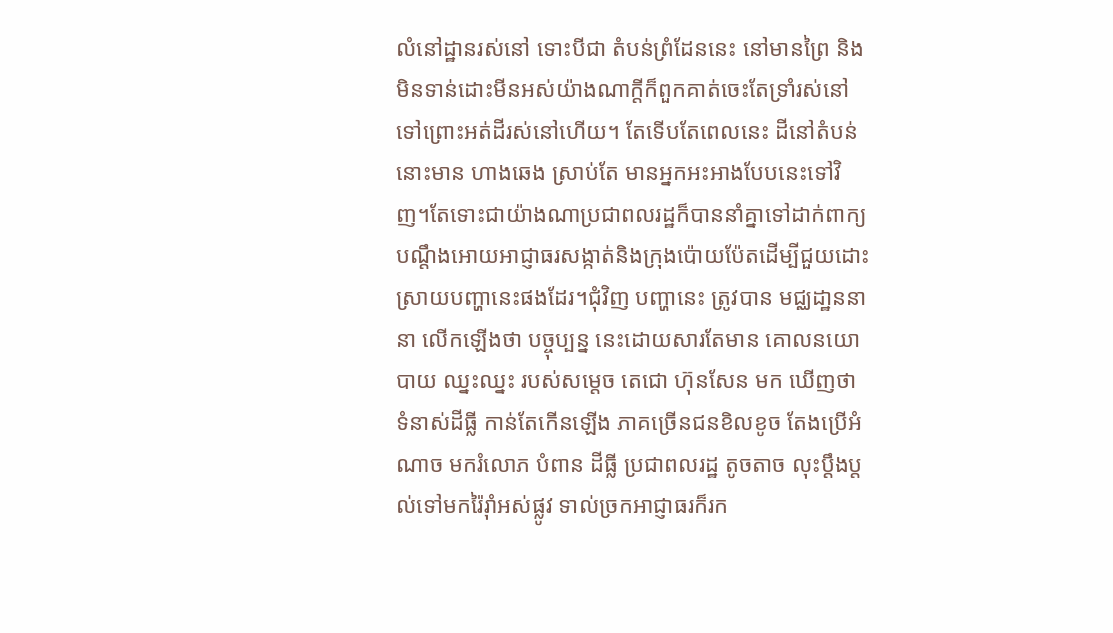លំនៅដ្ឋានរស់នៅ ទោះបីជា តំបន់ព្រំដែននេះ នៅមានព្រៃ និងមិនទាន់ដោះមីនអស់យ៉ាងណាក្តីក៏ពួកគាត់ចេះតែទ្រាំរស់នៅទៅព្រោះអត់ដីរស់នៅហើយ។ តែទើបតែពេលនេះ ដីនៅតំបន់នោះមាន ហាងឆេង ស្រាប់តែ មានអ្នកអះអាងបែបនេះទៅវិញ។តែទោះជាយ៉ាងណាប្រជាពលរដ្ឋក៏បាននាំគ្នាទៅដាក់ពាក្យបណ្តឹងអោយអាជ្ញាធរសង្កាត់និងក្រុងប៉ោយប៉ែតដើម្បីជួយដោះស្រាយបញ្ហានេះផងដែរ។ជុំវិញ បញ្ហានេះ ត្រូវបាន មជ្ឈដា្ឋននានា លើកឡើងថា បច្ចុប្បន្ន នេះដោយសារតែមាន គោលនយោបាយ ឈ្នះឈ្នះ របស់សម្តេច តេជោ ហ៊ុនសែន មក ឃើញថា ទំនាស់ដីធ្លី កាន់តែកើនឡើង ភាគច្រើនជនខិលខូច តែងប្រើអំណាច មករំលោភ បំពាន ដីធ្លី ប្រជាពលរដ្ឋ តូចតាច លុះប្តឹងប្តល់ទៅមករ៉ៃរ៉ាំអស់ផ្លូវ ទាល់ច្រកអាជ្ញាធរក៏រក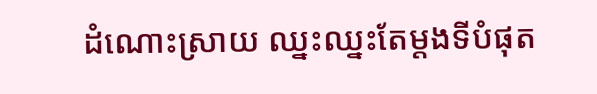ដំណោះស្រាយ ឈ្នះឈ្នះតែម្តងទីបំផុត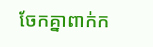ចែកគ្នាពាក់ក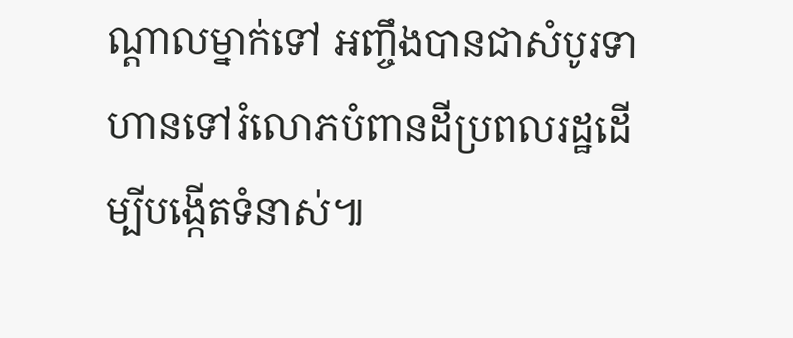ណ្តាលម្នាក់ទៅ អញ្ចឹងបានជាសំបូរទាហានទៅរំលោភបំពានដីប្រពលរដ្ឋដើម្បីបង្កើតទំនាស់៕